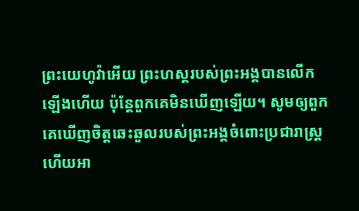ព្រះយេហូវ៉ាអើយ ព្រះហស្តរបស់ព្រះអង្គបានលើកឡើងហើយ ប៉ុន្តែពួកគេមិនឃើញឡើយ។ សូមឲ្យពួកគេឃើញចិត្តឆេះឆួលរបស់ព្រះអង្គចំពោះប្រជារាស្ត្រ ហើយអា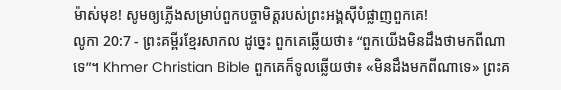ម៉ាស់មុខ! សូមឲ្យភ្លើងសម្រាប់ពួកបច្ចាមិត្តរបស់ព្រះអង្គស៊ីបំផ្លាញពួកគេ!
លូកា 20:7 - ព្រះគម្ពីរខ្មែរសាកល ដូច្នេះ ពួកគេឆ្លើយថា៖ “ពួកយើងមិនដឹងថាមកពីណាទេ”។ Khmer Christian Bible ពួកគេក៏ទូលឆ្លើយថា៖ «មិនដឹងមកពីណាទេ» ព្រះគ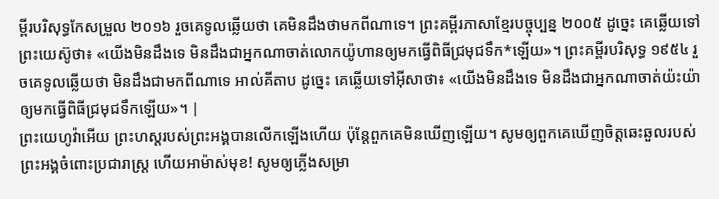ម្ពីរបរិសុទ្ធកែសម្រួល ២០១៦ រួចគេទូលឆ្លើយថា គេមិនដឹងថាមកពីណាទេ។ ព្រះគម្ពីរភាសាខ្មែរបច្ចុប្បន្ន ២០០៥ ដូច្នេះ គេឆ្លើយទៅព្រះយេស៊ូថា៖ «យើងមិនដឹងទេ មិនដឹងជាអ្នកណាចាត់លោកយ៉ូហានឲ្យមកធ្វើពិធីជ្រមុជទឹក*ឡើយ»។ ព្រះគម្ពីរបរិសុទ្ធ ១៩៥៤ រួចគេទូលឆ្លើយថា មិនដឹងជាមកពីណាទេ អាល់គីតាប ដូច្នេះ គេឆ្លើយទៅអ៊ីសាថា៖ «យើងមិនដឹងទេ មិនដឹងជាអ្នកណាចាត់យ៉ះយ៉ាឲ្យមកធ្វើពិធីជ្រមុជទឹកឡើយ»។ |
ព្រះយេហូវ៉ាអើយ ព្រះហស្តរបស់ព្រះអង្គបានលើកឡើងហើយ ប៉ុន្តែពួកគេមិនឃើញឡើយ។ សូមឲ្យពួកគេឃើញចិត្តឆេះឆួលរបស់ព្រះអង្គចំពោះប្រជារាស្ត្រ ហើយអាម៉ាស់មុខ! សូមឲ្យភ្លើងសម្រា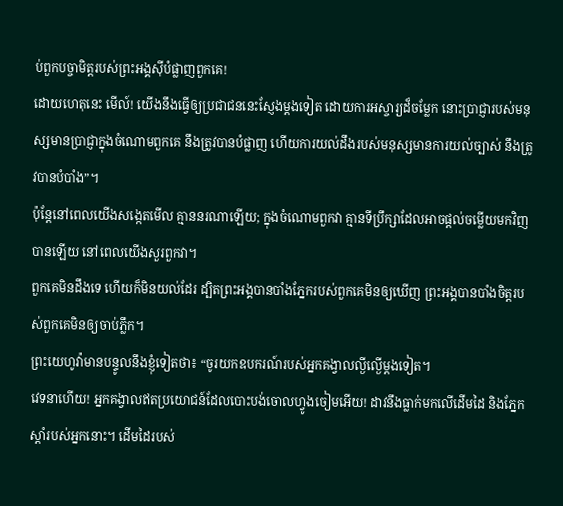ប់ពួកបច្ចាមិត្តរបស់ព្រះអង្គស៊ីបំផ្លាញពួកគេ!
ដោយហេតុនេះ មើល៍! យើងនឹងធ្វើឲ្យប្រជាជននេះស្ញែងម្ដងទៀត ដោយការអស្ចារ្យដ៏ចម្លែក នោះប្រាជ្ញារបស់មនុស្សមានប្រាជ្ញាក្នុងចំណោមពួកគេ នឹងត្រូវបានបំផ្លាញ ហើយការយល់ដឹងរបស់មនុស្សមានការយល់ច្បាស់ នឹងត្រូវបានបំបាំង”។
ប៉ុន្តែនៅពេលយើងសង្កេតមើល គ្មាននរណាឡើយ; ក្នុងចំណោមពួកវា គ្មានទីប្រឹក្សាដែលអាចផ្ដល់ចម្លើយមកវិញបានឡើយ នៅពេលយើងសួរពួកវា។
ពួកគេមិនដឹងទេ ហើយក៏មិនយល់ដែរ ដ្បិតព្រះអង្គបានបាំងភ្នែករបស់ពួកគេមិនឲ្យឃើញ ព្រះអង្គបានបាំងចិត្តរបស់ពួកគេមិនឲ្យចាប់ភ្លឹក។
ព្រះយេហូវ៉ាមានបន្ទូលនឹងខ្ញុំទៀតថា៖ “ចូរយកឧបករណ៍របស់អ្នកគង្វាលល្ងីល្ងើម្ដងទៀត។
វេទនាហើយ! អ្នកគង្វាលឥតប្រយោជន៍ដែលបោះបង់ចោលហ្វូងចៀមអើយ! ដាវនឹងធ្លាក់មកលើដើមដៃ និងភ្នែកស្ដាំរបស់អ្នកនោះ។ ដើមដៃរបស់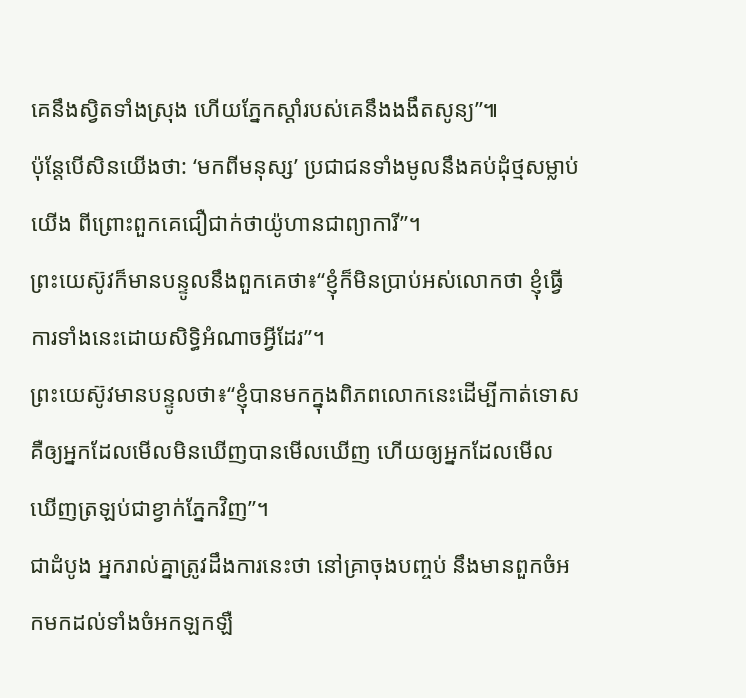គេនឹងស្វិតទាំងស្រុង ហើយភ្នែកស្ដាំរបស់គេនឹងងងឹតសូន្យ”៕
ប៉ុន្តែបើសិនយើងថា: ‘មកពីមនុស្ស’ ប្រជាជនទាំងមូលនឹងគប់ដុំថ្មសម្លាប់យើង ពីព្រោះពួកគេជឿជាក់ថាយ៉ូហានជាព្យាការី”។
ព្រះយេស៊ូវក៏មានបន្ទូលនឹងពួកគេថា៖“ខ្ញុំក៏មិនប្រាប់អស់លោកថា ខ្ញុំធ្វើការទាំងនេះដោយសិទ្ធិអំណាចអ្វីដែរ”។
ព្រះយេស៊ូវមានបន្ទូលថា៖“ខ្ញុំបានមកក្នុងពិភពលោកនេះដើម្បីកាត់ទោស គឺឲ្យអ្នកដែលមើលមិនឃើញបានមើលឃើញ ហើយឲ្យអ្នកដែលមើលឃើញត្រឡប់ជាខ្វាក់ភ្នែកវិញ”។
ជាដំបូង អ្នករាល់គ្នាត្រូវដឹងការនេះថា នៅគ្រាចុងបញ្ចប់ នឹងមានពួកចំអកមកដល់ទាំងចំអកឡកឡឺ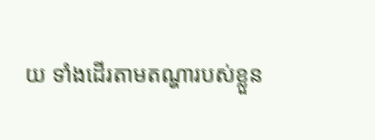យ ទាំងដើរតាមតណ្ហារបស់ខ្លួន